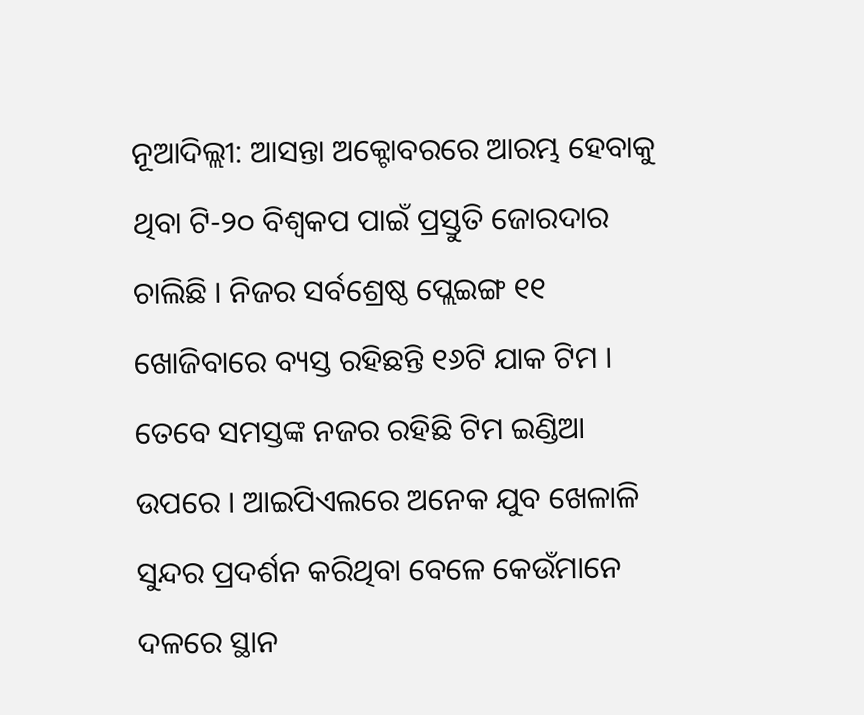ନୂଆଦିଲ୍ଲୀ: ଆସନ୍ତା ଅକ୍ଟୋବରରେ ଆରମ୍ଭ ହେବାକୁ ଥିବା ଟି-୨୦ ବିଶ୍ୱକପ ପାଇଁ ପ୍ରସ୍ତୁତି ଜୋରଦାର ଚାଲିଛି । ନିଜର ସର୍ବଶ୍ରେଷ୍ଠ ପ୍ଲେଇଙ୍ଗ ୧୧ ଖୋଜିବାରେ ବ୍ୟସ୍ତ ରହିଛନ୍ତି ୧୬ଟି ଯାକ ଟିମ । ତେବେ ସମସ୍ତଙ୍କ ନଜର ରହିଛି ଟିମ ଇଣ୍ଡିଆ ଉପରେ । ଆଇପିଏଲରେ ଅନେକ ଯୁବ ଖେଳାଳି ସୁନ୍ଦର ପ୍ରଦର୍ଶନ କରିଥିବା ବେଳେ କେଉଁମାନେ ଦଳରେ ସ୍ଥାନ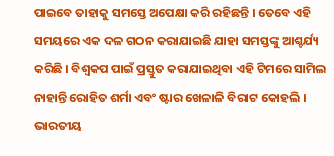ପାଇବେ ତାହାକୁ ସମସ୍ତେ ଅପେକ୍ଷା କରି ରହିଛନ୍ତି । ତେବେ ଏହି ସମୟରେ ଏକ ଦଳ ଗଠନ କରାଯାଇଛି ଯାହା ସମସ୍ତଙ୍କୁ ଆଶ୍ଚର୍ଯ୍ୟ କରିଛି । ବିଶ୍ୱକପ ପାଇଁ ପ୍ରସ୍ତୁତ କରାଯାଇଥିବା ଏହି ଟିମରେ ସାମିଲ ନାହାନ୍ତି ରୋହିତ ଶର୍ମା ଏବଂ ଷ୍ଟାର ଖେଳାଳି ବିରାଟ କୋହଲି ।
ଭାରତୀୟ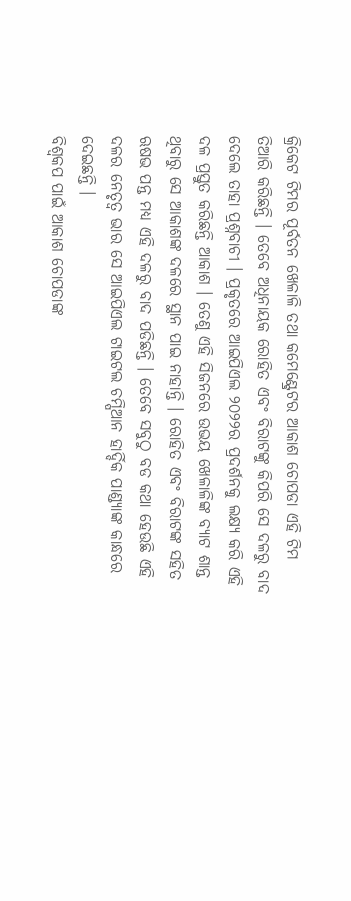କ୍ରିକେଟ ଟିମର ପୂର୍ବତନ ଖେଳାଳି ତଥା କମେଣ୍ଟ୍ରେଟର ଆକାଶ ଚୋପଡା ଏହି ଟିମ ତିଆରି କରିଛନ୍ତି । ତେବେ ଅଧିନାୟକ ରୋହିତ ଏବଂ ବିରାଟଙ୍କୁ କିପରି ସେ ଦଳରୁ ବାଦ ଦେଲେ ତାହା ପ୍ରଶ୍ନବାଚୀ । ପ୍ରକୃତରେ ଆଇପିଏଲ ୨୦୨୨ର ପ୍ରଦର୍ଶନକୁ ଲକ୍ଷ୍ୟ କରି ଏହି ଦଳ ପ୍ରସ୍ତୁତ କରିଛନ୍ତି ଆକାଶ । ତେଣୁ ଏହି ସିଜନରେ ଉଭୟ ଖେଳାଳିଙ୍କ ବ୍ୟାଟ ଶାନ୍ତ ଥିବାରୁ ସେ ଆକାଶଙ୍କ ଦଳରେ ସ୍ଥାନ ପାଇ ନାହାନ୍ତି । ରୋହିତ ଏବଂ ବିରାଟଙ୍କ ସହିତ ଋଷଭ ପନ୍ତ ମଧ୍ୟ ଏହି ଦଳରୁ ବାଦ ପଡିଛନ୍ତି । ତେବେ ସବୁଠୁ ବଡ କଥା ହେଉଛି ଏହି ଦଳର ନେତୃତ୍ୱ ଭାର ସେ ଆଇପିଏଲ ଟାଇଟଲ ଚମ୍ପିଆନ ହାର୍ଦ୍ଦିକ ପାଣ୍ଡ୍ୟାଙ୍କ କାନ୍ଧରେ ଦେଇଛନ୍ତି ।
ବିଶ୍ୱକପ ପାଇଁ ଆକାଶ ଚୋପଡାଙ୍କ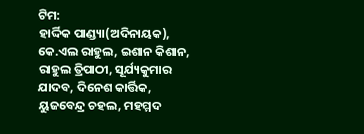ଟିମ:
ହାର୍ଦ୍ଦିକ ପାଣ୍ଡ୍ୟା(ଅଦିନାୟକ), କେ.ଏଲ ରାହୁଲ, ଇଶାନ କିଶାନ, ରାହୁଲ ତ୍ରିପାଠୀ, ସୂର୍ଯ୍ୟକୁମାର ଯାଦବ, ଦିନେଶ କାର୍ତ୍ତିକ, ୟୁଜବେନ୍ଦ୍ର ଚହଲ, ମହମ୍ମଦ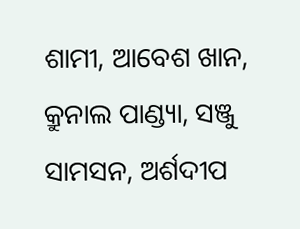ଶାମୀ, ଆବେଶ ଖାନ, କ୍ରୁନାଲ ପାଣ୍ଡ୍ୟା, ସଞ୍ଜୁ ସାମସନ, ଅର୍ଶଦୀପ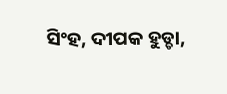ସିଂହ, ଦୀପକ ହୁଡ୍ଡା,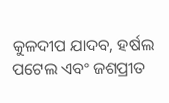କୁଳଦୀପ ଯାଦବ, ହର୍ଷଲ ପଟେଲ ଏବଂ ଜଶପ୍ରୀତ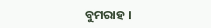ବୁମରାହ ।